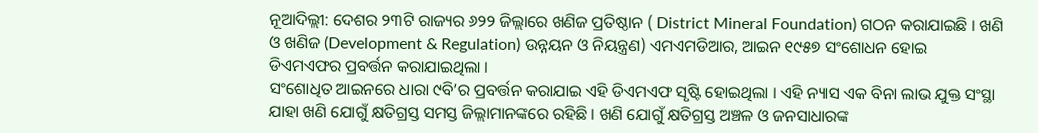ନୂଆଦିଲ୍ଲୀ: ଦେଶର ୨୩ଟି ରାଜ୍ୟର ୬୨୨ ଜିଲ୍ଲାରେ ଖଣିଜ ପ୍ରତିଷ୍ଠାନ ( District Mineral Foundation) ଗଠନ କରାଯାଇଛି । ଖଣି ଓ ଖଣିଜ (Development & Regulation) ଉନ୍ନୟନ ଓ ନିୟନ୍ତ୍ରଣ) ଏମଏମଡିଆର, ଆଇନ ୧୯୫୭ ସଂଶୋଧନ ହୋଇ ଡିଏମଏଫର ପ୍ରବର୍ତ୍ତନ କରାଯାଇଥିଲା ।
ସଂଶୋଧିତ ଆଇନରେ ଧାରା ୯ବି’ର ପ୍ରବର୍ତ୍ତନ କରାଯାଇ ଏହି ଡିଏମଏଫ ସୃଷ୍ଟି ହୋଇଥିଲା । ଏହି ନ୍ୟାସ ଏକ ବିନା ଲାଭ ଯୁକ୍ତ ସଂସ୍ଥା ଯାହା ଖଣି ଯୋଗୁଁ କ୍ଷତିଗ୍ରସ୍ତ ସମସ୍ତ ଜିଲ୍ଲାମାନଙ୍କରେ ରହିଛି । ଖଣି ଯୋଗୁଁ କ୍ଷତିଗ୍ରସ୍ତ ଅଞ୍ଚଳ ଓ ଜନସାଧାରଙ୍କ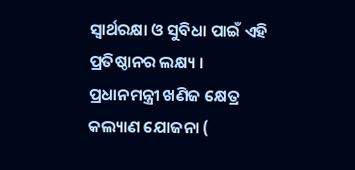ସ୍ୱାର୍ଥରକ୍ଷା ଓ ସୁବିଧା ପାଇଁ ଏହି ପ୍ରତିଷ୍ଠାନର ଲକ୍ଷ୍ୟ ।
ପ୍ରଧାନମନ୍ତ୍ରୀ ଖଣିଜ କ୍ଷେତ୍ର କଲ୍ୟାଣ ଯୋଜନା (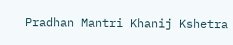Pradhan Mantri Khanij Kshetra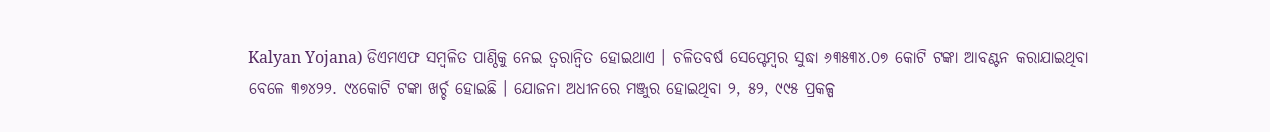Kalyan Yojana) ଡିଏମଏଫ ସମ୍ବଳିତ ପାଣ୍ଠିକୁ ନେଇ ତ୍ୱରାନ୍ୱିତ ହୋଇଥାଏ । ଚଳିତବର୍ଷ ସେପ୍ଟେମ୍ବର ସୁଦ୍ଧା ୬୩୫୩୪.୦୭ କୋଟି ଟଙ୍କା ଆବଣ୍ଟନ କରାଯାଇଥିବା ବେଳେ ୩୭୪୨୨. ୯୪କୋଟି ଟଙ୍କା ଖର୍ଚ୍ଚ ହୋଇଛି । ଯୋଜନା ଅଧୀନରେ ମଞ୍ଜୁର ହୋଇଥିବା ୨, ୫୨, ୯୯୫ ପ୍ରକଳ୍ପ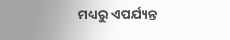ମଧ୍ୟରୁ ଏପର୍ଯ୍ୟନ୍ତ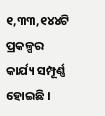୧,୩୩,୧୪୪ଟି ପ୍ରକଳ୍ପର କାର୍ଯ୍ୟ ସମ୍ପୂର୍ଣ୍ଣ ହୋଇଛି ।